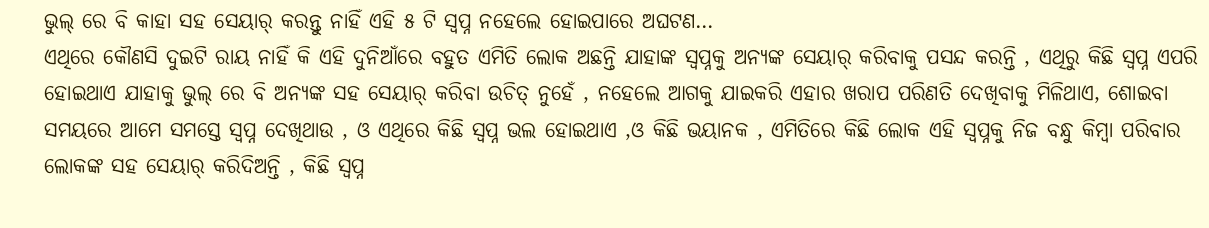ଭୁଲ୍ ରେ ବି କାହା ସହ ସେୟାର୍ କରନ୍ତୁ ନାହିଁ ଏହି ୫ ଟି ସ୍ୱପ୍ନ ନହେଲେ ହୋଇପାରେ ଅଘଟଣ…
ଏଥିରେ କୌଣସି ଦୁଇଟି ରାୟ ନାହିଁ କି ଏହି ଦୁନିଆଁରେ ବହୁତ ଏମିତି ଲୋକ ଅଛନ୍ତି ଯାହାଙ୍କ ସ୍ୱପ୍ନକୁ ଅନ୍ୟଙ୍କ ସେୟାର୍ କରିବାକୁ ପସନ୍ଦ କରନ୍ତି , ଏଥିରୁ କିଛି ସ୍ୱପ୍ନ ଏପରି ହୋଇଥାଏ ଯାହାକୁ ଭୁଲ୍ ରେ ବି ଅନ୍ୟଙ୍କ ସହ ସେୟାର୍ କରିବା ଉଚିତ୍ ନୁହେଁ , ନହେଲେ ଆଗକୁ ଯାଇକରି ଏହାର ଖରାପ ପରିଣତି ଦେଖିବାକୁ ମିଳିଥାଏ, ଶୋଇବା ସମୟରେ ଆମେ ସମସ୍ତେ ସ୍ୱପ୍ନ ଦେଖିଥାଉ , ଓ ଏଥିରେ କିଛି ସ୍ୱପ୍ନ ଭଲ ହୋଇଥାଏ ,ଓ କିଛି ଭୟାନକ , ଏମିତିରେ କିଛି ଲୋକ ଏହି ସ୍ୱପ୍ନକୁ ନିଜ ବନ୍ଧୁ କିମ୍ବା ପରିବାର ଲୋକଙ୍କ ସହ ସେୟାର୍ କରିଦିଅନ୍ତି , କିଛି ସ୍ୱପ୍ନ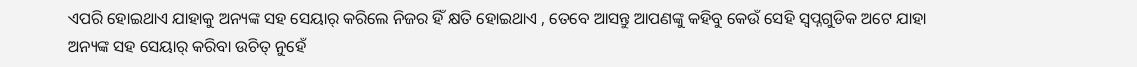ଏପରି ହୋଇଥାଏ ଯାହାକୁ ଅନ୍ୟଙ୍କ ସହ ସେୟାର୍ କରିଲେ ନିଜର ହିଁ କ୍ଷତି ହୋଇଥାଏ , ତେବେ ଆସନ୍ତୁ ଆପଣଙ୍କୁ କହିବୁ କେଉଁ ସେହି ସ୍ୱପ୍ନଗୁଡିକ ଅଟେ ଯାହା ଅନ୍ୟଙ୍କ ସହ ସେୟାର୍ କରିବା ଉଚିତ୍ ନୁହେଁ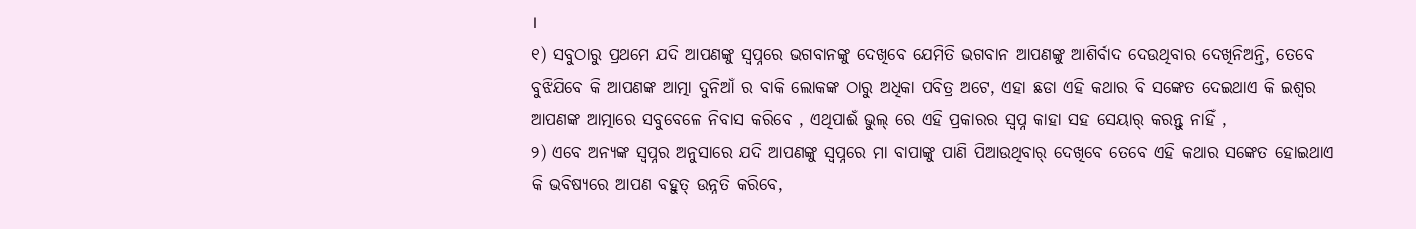।
୧) ସବୁଠାରୁ ପ୍ରଥମେ ଯଦି ଆପଣଙ୍କୁ ସ୍ୱପ୍ନରେ ଭଗବାନଙ୍କୁ ଦେଖିବେ ଯେମିତି ଭଗବାନ ଆପଣଙ୍କୁ ଆଶିର୍ବାଦ ଦେଉଥିବାର ଦେଖିନିଅନ୍ତି, ତେବେ ବୁଝିଯିବେ କି ଆପଣଙ୍କ ଆତ୍ମା ଦୁନିଆଁ ର ବାକି ଲୋକଙ୍କ ଠାରୁ ଅଧିକା ପବିତ୍ର ଅଟେ, ଏହା ଛଡା ଏହି କଥାର ବି ସଙ୍କେତ ଦେଇଥାଏ କି ଇଶ୍ୱର ଆପଣଙ୍କ ଆତ୍ମାରେ ସବୁବେଳେ ନିବାସ କରିବେ , ଏଥିପାଈଁ ଭୁଲ୍ ରେ ଏହି ପ୍ରକାରର ସ୍ୱପ୍ନ କାହା ସହ ସେୟାର୍ କରନ୍ତୁ ନାହିଁ ,
୨) ଏବେ ଅନ୍ୟଙ୍କ ସ୍ୱପ୍ନର ଅନୁସାରେ ଯଦି ଆପଣଙ୍କୁ ସ୍ୱପ୍ନରେ ମା ବାପାଙ୍କୁ ପାଣି ପିଆଉଥିବାର୍ ଦେଖିବେ ତେବେ ଏହି କଥାର ସଙ୍କେତ ହୋଇଥାଏ କି ଭବିଷ୍ୟରେ ଆପଣ ବହୁତ୍ ଉନ୍ନତି କରିବେ,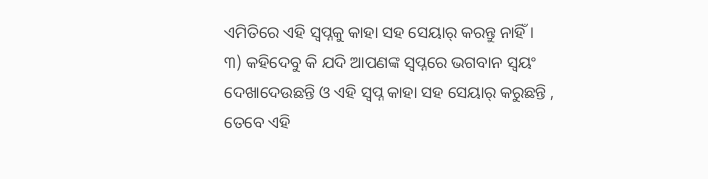ଏମିତିରେ ଏହି ସ୍ୱପ୍ନକୁ କାହା ସହ ସେୟାର୍ କରନ୍ତୁ ନାହିଁ ।
୩) କହିଦେବୁ କି ଯଦି ଆପଣଙ୍କ ସ୍ୱପ୍ନରେ ଭଗବାନ ସ୍ୱୟଂ ଦେଖାଦେଉଛନ୍ତି ଓ ଏହି ସ୍ୱପ୍ନ କାହା ସହ ସେୟାର୍ କରୁଛନ୍ତି , ତେବେ ଏହି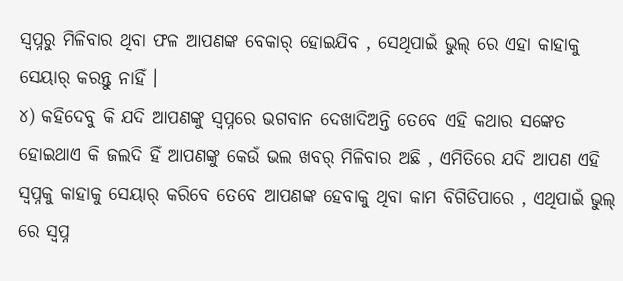ସ୍ୱପ୍ନରୁ ମିଳିବାର ଥିବା ଫଳ ଆପଣଙ୍କ ବେକାର୍ ହୋଇଯିବ , ସେଥିପାଇଁ ଭୁଲ୍ ରେ ଏହା କାହାକୁ ସେୟାର୍ କରନ୍ତୁ ନାହିଁ ।
୪) କହିଦେବୁ କି ଯଦି ଆପଣଙ୍କୁ ସ୍ୱପ୍ନରେ ଭଗବାନ ଦେଖାଦିଅନ୍ତି ତେବେ ଏହି କଥାର ସଙ୍କେତ ହୋଇଥାଏ କି ଜଲଦି ହିଁ ଆପଣଙ୍କୁ କେଉଁ ଭଲ ଖବର୍ ମିଳିବାର ଅଛି , ଏମିତିରେ ଯଦି ଆପଣ ଏହି ସ୍ୱପ୍ନକୁ କାହାକୁ ସେୟାର୍ କରିବେ ତେବେ ଆପଣଙ୍କ ହେବାକୁ ଥିବା କାମ ବିଗିଡିପାରେ , ଏଥିପାଇଁ ଭୁଲ୍ ରେ ସ୍ୱପ୍ନ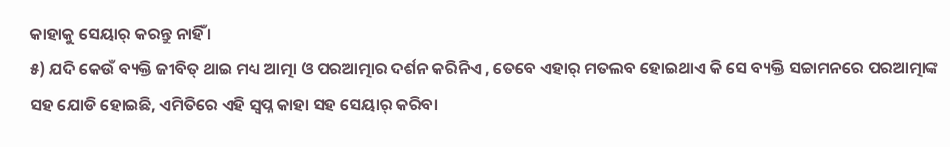କାହାକୁ ସେୟାର୍ କରନ୍ତୁ ନାହିଁ ।
୫) ଯଦି କେଉଁ ବ୍ୟକ୍ତି ଜୀବିତ୍ ଥାଇ ମଧ୍ୟ ଆତ୍ମା ଓ ପରଆତ୍ମାର ଦର୍ଶନ କରିନିଏ , ତେବେ ଏହାର୍ ମତଲବ ହୋଇଥାଏ କି ସେ ବ୍ୟକ୍ତି ସଚ୍ଚାମନରେ ପରଆତ୍ମାଙ୍କ ସହ ଯୋଡି ହୋଇଛି, ଏମିତିରେ ଏହି ସ୍ୱପ୍ନ କାହା ସହ ସେୟାର୍ କରିବା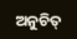ଅନୁଚିତ୍